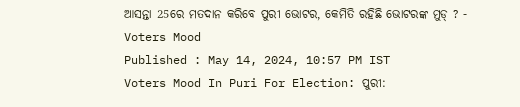ଆସନ୍ତା 25ରେ ମତଦାନ କରିବେ ପୁରୀ ଭୋଟର, କେମିତି ରହିଛି ଭୋଟରଙ୍କ ମୁଡ୍ ? - Voters Mood
Published : May 14, 2024, 10:57 PM IST
Voters Mood In Puri For Election: ପୁରୀ: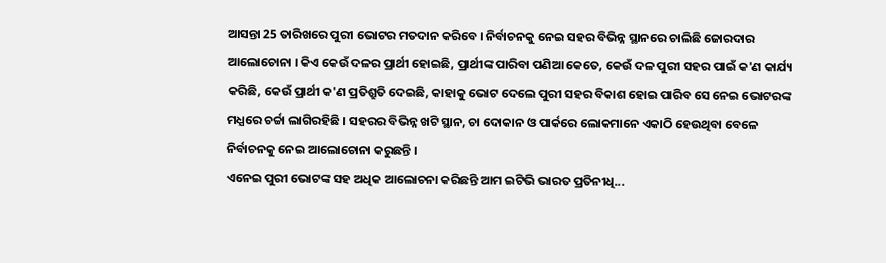ଆସନ୍ତା 25 ତାରିଖରେ ପୁରୀ ଭୋଟର ମତଦାନ କରିବେ । ନିର୍ବାଚନକୁ ନେଇ ସହର ବିଭିନ୍ନ ସ୍ଥାନରେ ଚାଲିଛି ଜୋରଦାର ଆଲୋଚୋନା । କିଏ କେଉଁ ଦଳର ପ୍ରାର୍ଥୀ ହୋଇଛି, ପ୍ରାର୍ଥୀଙ୍କ ପାରିବା ପଣିଆ କେତେ, କେଉଁ ଦଳ ପୁରୀ ସହର ପାଇଁ କ'ଣ କାର୍ଯ୍ୟ କରିଛି, କେଉଁ ପ୍ରାର୍ଥୀ କ'ଣ ପ୍ରତିଶ୍ରୁତି ଦେଇଛି, କାହାକୁ ଭୋଟ ଦେଲେ ପୁରୀ ସହର ବିକାଶ ହୋଇ ପାରିବ ସେ ନେଇ ଭୋଟରଙ୍କ ମଧ୍ଯରେ ଚର୍ଚ୍ଚା ଲାଗିରହିଛି । ସହରର ବିଭିନ୍ନ ଖଟି ସ୍ଥାନ, ଚା ଦୋକାନ ଓ ପାର୍କରେ ଲୋକମାନେ ଏକାଠି ହେଉଥିବା ବେଳେ ନିର୍ବାଚନକୁ ନେଇ ଆଲୋଚୋନା କରୁଛନ୍ତି ।
ଏନେଇ ପୁରୀ ଭୋଟଙ୍କ ସହ ଅଧିକ ଆଲୋଚନା କରିଛନ୍ତି ଆମ ଇଟିଭି ଭାରତ ପ୍ରତିନୀଧି...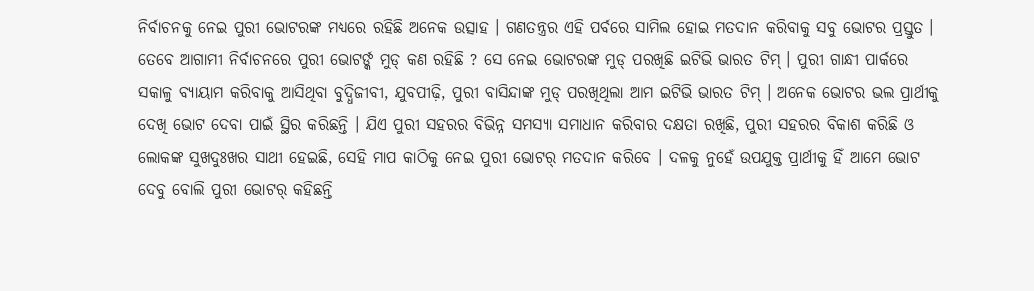ନିର୍ବାଚନକୁ ନେଇ ପୁରୀ ଭୋଟରଙ୍କ ମଧ୍ଯରେ ରହିଛି ଅନେକ ଉତ୍ସାହ । ଗଣତନ୍ତ୍ରର ଏହି ପର୍ବରେ ସାମିଲ ହୋଇ ମତଦାନ କରିବାକୁ ସବୁ ଭୋଟର ପ୍ରସ୍ତୁତ । ତେବେ ଆଗାମୀ ନିର୍ବାଚନରେ ପୁରୀ ଭୋଟର୍ଙ୍କ ମୁଡ୍ କଣ ରହିଛି ? ସେ ନେଇ ଭୋଟରଙ୍କ ମୁଡ୍ ପରଖିଛି ଇଟିଭି ଭାରତ ଟିମ୍ । ପୁରୀ ଗାନ୍ଧୀ ପାର୍କରେ ସକାଳୁ ବ୍ୟାୟାମ କରିବାକୁ ଆସିଥିବା ବୁଦ୍ଧିଜୀବୀ, ଯୁବପୀଢ଼ି, ପୁରୀ ବାସିନ୍ଦାଙ୍କ ମୁଡ୍ ପରଖିଥିଲା ଆମ ଇଟିଭି ଭାରତ ଟିମ୍ । ଅନେକ ଭୋଟର ଭଲ ପ୍ରାର୍ଥୀକୁ ଦେଖି ଭୋଟ ଦେବା ପାଇଁ ସ୍ଥିର କରିଛନ୍ତି । ଯିଏ ପୁରୀ ସହରର ବିଭିନ୍ନ ସମସ୍ୟା ସମାଧାନ କରିବାର ଦକ୍ଷତା ରଖିଛି, ପୁରୀ ସହରର ବିକାଶ କରିଛି ଓ ଲୋକଙ୍କ ସୁଖଦୁଃଖର ସାଥୀ ହେଇଛି, ସେହି ମାପ କାଠିକୁ ନେଇ ପୁରୀ ଭୋଟର୍ ମତଦାନ କରିବେ । ଦଳକୁ ନୁହେଁ ଉପଯୁକ୍ତ ପ୍ରାର୍ଥୀକୁ ହିଁ ଆମେ ଭୋଟ ଦେବୁ ବୋଲି ପୁରୀ ଭୋଟର୍ କହିଛନ୍ତି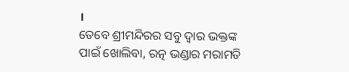।
ତେବେ ଶ୍ରୀମନ୍ଦିରର ସବୁ ଦ୍ୱାର ଭକ୍ତଙ୍କ ପାଇଁ ଖୋଲିବା, ରତ୍ନ ଭଣ୍ଡାର ମରାମତି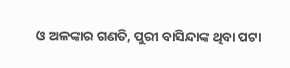ଓ ଅଳଙ୍କାର ଗଣତି, ପୁରୀ ବାସିନ୍ଦାଙ୍କ ଥିବା ପଟା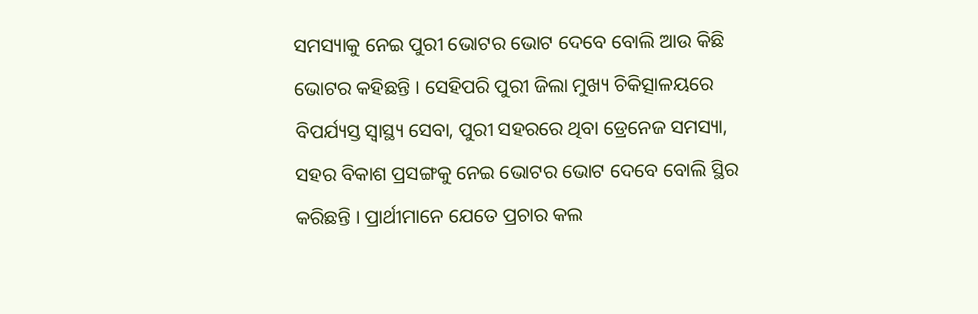ସମସ୍ୟାକୁ ନେଇ ପୁରୀ ଭୋଟର ଭୋଟ ଦେବେ ବୋଲି ଆଉ କିଛି ଭୋଟର କହିଛନ୍ତି । ସେହିପରି ପୁରୀ ଜିଲା ମୁଖ୍ୟ ଚିକିତ୍ସାଳୟରେ ବିପର୍ଯ୍ୟସ୍ତ ସ୍ୱାସ୍ଥ୍ୟ ସେବା, ପୁରୀ ସହରରେ ଥିବା ଡ୍ରେନେଜ ସମସ୍ୟା, ସହର ବିକାଶ ପ୍ରସଙ୍ଗକୁ ନେଇ ଭୋଟର ଭୋଟ ଦେବେ ବୋଲି ସ୍ଥିର କରିଛନ୍ତି । ପ୍ରାର୍ଥୀମାନେ ଯେତେ ପ୍ରଚାର କଲ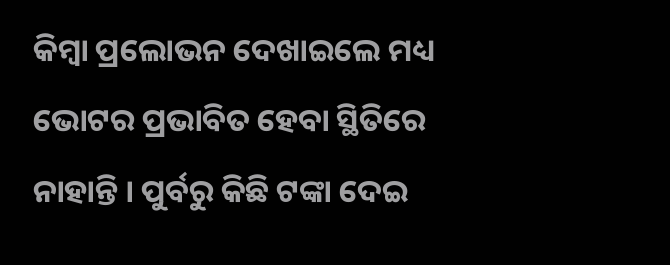କିମ୍ବା ପ୍ରଲୋଭନ ଦେଖାଇଲେ ମଧ୍ୟ ଭୋଟର ପ୍ରଭାବିତ ହେବା ସ୍ଥିତିରେ ନାହାନ୍ତି । ପୁର୍ବରୁ କିଛି ଟଙ୍କା ଦେଇ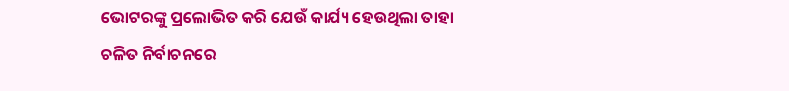ଭୋଟରଙ୍କୁ ପ୍ରଲୋଭିତ କରି ଯେଉଁ କାର୍ଯ୍ୟ ହେଉଥିଲା ତାହା ଚଳିତ ନିର୍ବାଚନରେ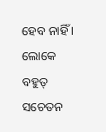ହେବ ନାହିଁ । ଲୋକେ ବହୁତ୍ ସଚେତନ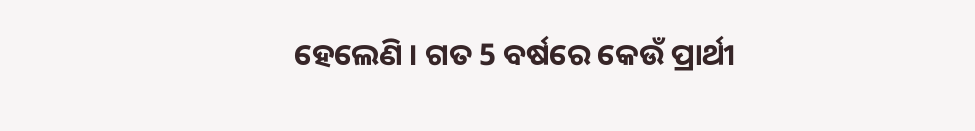ହେଲେଣି । ଗତ 5 ବର୍ଷରେ କେଉଁ ପ୍ରାର୍ଥୀ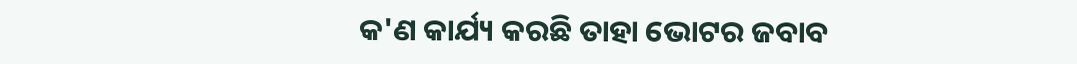କ'ଣ କାର୍ଯ୍ୟ କରଛି ତାହା ଭୋଟର ଜବାବ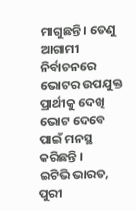ମାଗୁଛନ୍ତି । ତେଣୁ ଆଗାମୀ ନିର୍ବାଚନରେ ଭୋଟର ଉପଯୁକ୍ତ ପ୍ରାର୍ଥୀକୁ ଦେଖି ଭୋଟ ଦେବେ ପାଇଁ ମନସ୍ଥ କରିଛନ୍ତି ।
ଇଟିଭି ଭାରତ, ପୁରୀ